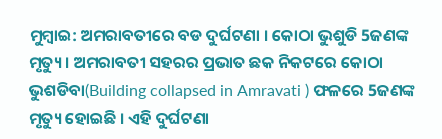ମୁମ୍ବାଇ: ଅମରାବତୀରେ ବଡ ଦୁର୍ଘଟଣା । କୋଠା ଭୁଶୁଡି 5ଜଣଙ୍କ ମୃତ୍ୟୁ । ଅମରାବତୀ ସହରର ପ୍ରଭାତ ଛକ ନିକଟରେ କୋଠା ଭୁଶଡିବା(Building collapsed in Amravati ) ଫଳରେ 5ଜଣଙ୍କ ମୃତ୍ୟୁ ହୋଇଛି । ଏହି ଦୁର୍ଘଟଣା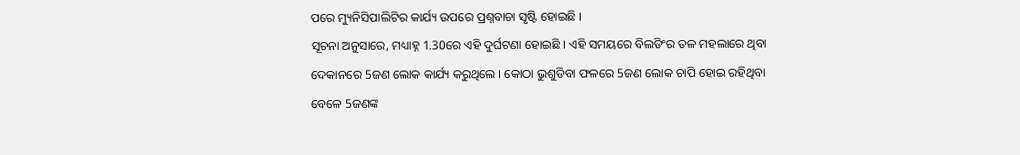ପରେ ମ୍ୟୁନିସିପାଲିଟିର କାର୍ଯ୍ୟ ଉପରେ ପ୍ରଶ୍ନବାଚା ସୃଷ୍ଟି ହୋଇଛି ।
ସୂଚନା ଅନୁସାରେ, ମଧ୍ୟାହ୍ନ 1.30ରେ ଏହି ଦୁର୍ଘଟଣା ହୋଇଛି । ଏହି ସମୟରେ ବିଲଡିଂର ତଳ ମହଲାରେ ଥିବା ଦେକାନରେ 5ଜଣ ଲୋକ କାର୍ଯ୍ୟ କରୁଥିଲେ । କୋଠା ଭୁଶୁଡିବା ଫଳରେ 5ଜଣ ଲୋକ ଚାପି ହୋଇ ରହିଥିବା ବେଳେ 5ଜଣଙ୍କ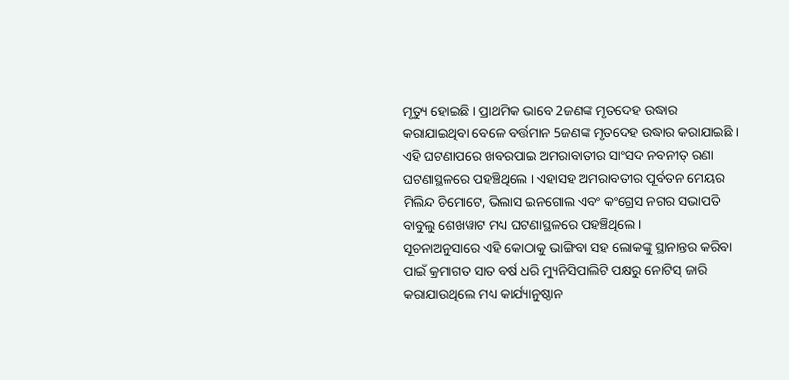ମୃତ୍ୟୁ ହୋଇଛି । ପ୍ରାଥମିକ ଭାବେ 2ଜଣଙ୍କ ମୃତଦେହ ଉଦ୍ଧାର କରାଯାଇଥିବା ବେଳେ ବର୍ତ୍ତମାନ 5ଜଣଙ୍କ ମୃତଦେହ ଉଦ୍ଧାର କରାଯାଇଛି । ଏହି ଘଟଣାପରେ ଖବରପାଇ ଅମରାବାତୀର ସାଂସଦ ନବନୀତ୍ ରଣା ଘଟଣାସ୍ଥଳରେ ପହଞ୍ଚିଥିଲେ । ଏହାସହ ଅମରାବତୀର ପୂର୍ବତନ ମେୟର ମିଲିନ୍ଦ ଚିମୋଟେ, ଭିଲାସ ଇନଗୋଲ ଏବଂ କଂଗ୍ରେସ ନଗର ସଭାପତି ବାବୁଲୁ ଶେଖୱାଟ ମଧ୍ୟ ଘଟଣାସ୍ଥଳରେ ପହଞ୍ଚିଥିଲେ ।
ସୂଚନାଅନୁସାରେ ଏହି କୋଠାକୁ ଭାଙ୍ଗିବା ସହ ଲୋକଙ୍କୁ ସ୍ଥାନାନ୍ତର କରିବା ପାଇଁ କ୍ରମାଗତ ସାତ ବର୍ଷ ଧରି ମ୍ୟୁନିସିପାଲିଟି ପକ୍ଷରୁ ନୋଟିସ୍ ଜାରି କରାଯାଉଥିଲେ ମଧ୍ୟ କାର୍ଯ୍ୟାନୁଷ୍ଠାନ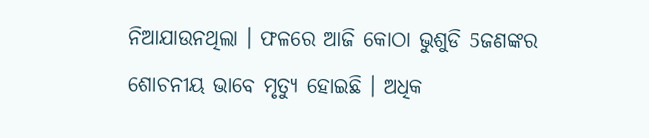ନିଆଯାଉନଥିଲା । ଫଳରେ ଆଜି କୋଠା ଭୁଶୁଡି 5ଜଣଙ୍କର ଶୋଚନୀୟ ଭାବେ ମୃତ୍ୟୁ ହୋଇଛି । ଅଧିକ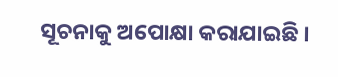ସୂଚନାକୁ ଅପୋକ୍ଷା କରାଯାଇଛି ।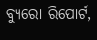ବ୍ୟୁରୋ ରିପୋର୍ଟ,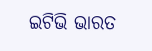ଇଟିଭି ଭାରତ